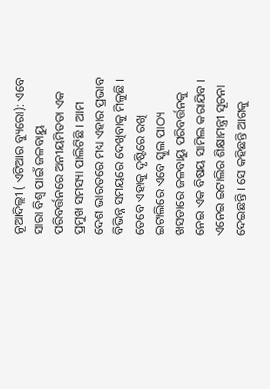ନୂଆଦିଲ୍ଲୀ ( ଏଟିଆର ବ୍ୟୁରୋ): ଏବେ ସାରା ବିଶ୍ୱ ପାଇଁ ଜଳବାୟୁ ପରିବର୍ତ୍ତନରେ ଅନୀୟମିତତା ଏକ ପ୍ରମୁଖ ସମସ୍ୟା ପାଲିଟିଛି । ଆମ ଦେଶ ଭାରତରେ ମଧ୍ୟ ଏହାର ପ୍ରଭାବ ବିଭିନ୍ନ ସମୟରେ ଦେଖିବାକୁ ମିଳୁଛି । ତେବେ ଏହାକୁ ଦୃଷ୍ଟିରେ ରଖି ଇଟାଲିରେ ଏବେ ସ୍କୁଲ ପାଠ୍ୟ ଖସଡାରେ ଜଳବାୟୁ ପରିବର୍ତ୍ତନକୁ ନେଇ ଏକ ବିଷୟ ସାମିଲ କରାଯିବ । ଏନେଇ ଇଟାଲିର ଶିକ୍ଷାମନ୍ତ୍ରୀ ସୂଚନା ଦେଇଛନ୍ତି । ସେ କହିଛନ୍ତି ଆଗକୁ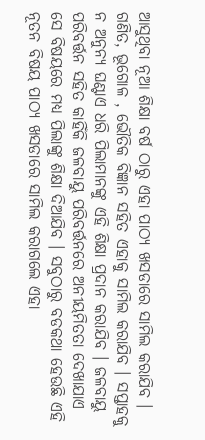ଆସୁଥିବା ନୂଆ ଶିକ୍ଷା ବର୍ଷ ଠାରୁ ଏହା ପାଠ୍ୟ ଖସଡାରେ ସାମିଲ କରାଯିବ ।
ଗଣିତ, ଭୂଗୋଳ , ଭୌତିକ ବିଜ୍ଞାନ ସହିତ ଏହାକୁ ସାମିଲ କରାଯିବ । ସପ୍ତାହକୁ ନ ଅନୁନ୍ୟ ଘଣ୍ଟାଏ ଧରି ପିଲାମାନଙ୍କୁ ଏହି ଶିକ୍ଷା ପ୍ରଦାନ କରାଯିବ । ଜଳବାୟୁ ପରିବର୍ତ୍ତନ ସହିତ କାହିଁକି ଜଳବାୟୁ ପରିବର୍ତ୍ତନରେ ଅନୀୟମିତତା ଦେଖାଯାଏ ସେ ବିଷୟରେ ମଧ୍ୟ ପିଲାଙ୍କୁ ଶିକ୍ଷା ଦିଆଯିବ । ସବୁଠାରୁ ବଡକଥା ହେଉଛି ଏହି ନୂତନ ବିଷୟ ପାଠ୍ୟ ଖସଡାରେ ସାମିଲ କରାଗଲେ ଏହା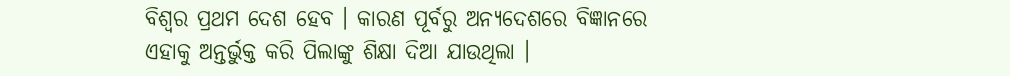ବିଶ୍ୱର ପ୍ରଥମ ଦେଶ ହେବ । କାରଣ ପୂର୍ବରୁ ଅନ୍ୟଦେଶରେ ବିଜ୍ଞାନରେ ଏହାକୁ ଅନ୍ତର୍ଭୁକ୍ତ କରି ପିଲାଙ୍କୁ ଶିକ୍ଷା ଦିଆ ଯାଉଥିଲା ।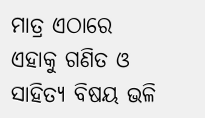ମାତ୍ର ଏଠାରେ ଏହାକୁ ଗଣିତ ଓ ସାହିତ୍ୟ ବିଷୟ ଭଳି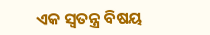ଏକ ସ୍ୱତନ୍ତ୍ର ବିଷୟ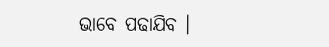ଭାବେ ପଢାଯିବ ।